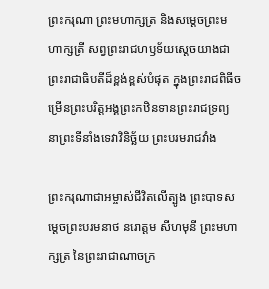ព្រះករុណា ព្រះមហាក្សត្រ និងសម្តេចព្រះមហាក្សត្រី សព្វព្រះរាជហឫទ័យស្តេចយាងជាព្រះរាជាធិបតីដ៏ខ្ពង់ខ្ពស់បំផុត ក្នុងព្រះរាជពិធីចម្រើនព្រះបរិត្តអង្គព្រះកឋិនទានព្រះរាជទ្រព្យ នាព្រះទីនាំងទេវាវិនិច្ឆ័យ ព្រះបរមរាជវាំង

ព្រះករុណាជាអម្ចាស់ជីវិតលើត្បូង ព្រះបាទសម្ដេចព្រះបរមនាថ នរោត្តម សីហមុនី ព្រះមហាក្សត្រ នៃព្រះរាជាណាចក្រ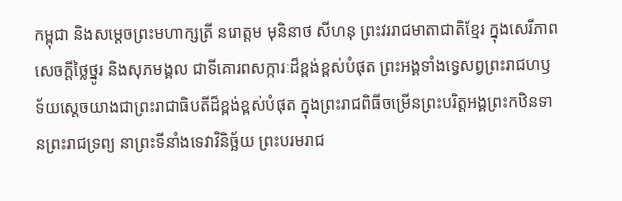កម្ពុជា និងសម្តេចព្រះមហាក្សត្រី នរោត្តម មុនិនាថ សីហនុ ព្រះវររាជមាតាជាតិខ្មែរ ក្នុងសេរីភាព សេចក្តីថ្លៃថ្នូរ និងសុភមង្គល ជាទីគោរពសក្ការៈដ៏ខ្ពង់ខ្ពស់បំផុត ព្រះអង្គទាំងទ្វេសព្វព្រះរាជហឫទ័យស្តេចយាងជាព្រះរាជាធិបតីដ៏ខ្ពង់ខ្ពស់បំផុត ក្នុងព្រះរាជពិធីចម្រើនព្រះបរិត្តអង្គព្រះកឋិនទានព្រះរាជទ្រព្យ នាព្រះទីនាំងទេវាវិនិច្ឆ័យ ព្រះបរមរាជ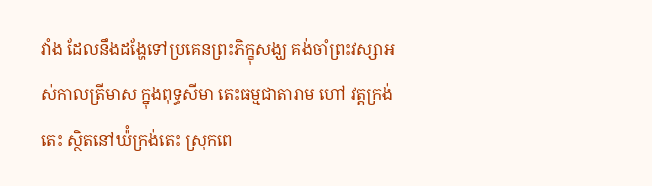វាំង ដែលនឹងដង្ហែទៅប្រគេនព្រះភិក្ខុសង្ឃ គង់ចាំព្រះវស្សាអស់កាលត្រីមាស ក្នុងពុទ្ធសីមា តេះធម្មជាតារាម ហៅ វត្តក្រង់តេះ ស្ថិតនៅឃ៉ំក្រង់តេះ ស្រុកពេ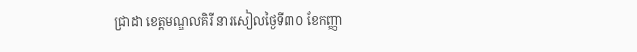ជ្រាដា ខេត្តមណ្ឌលគិរី នារសៀលថ្ងៃទី៣០ ខែកញ្ញា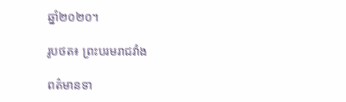ឆ្នាំ២០២០។

រូបថត៖ ព្រះបរមរាជវាំង

ពត៌មានទា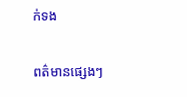ក់ទង

ពត៌មានផ្សេងៗ